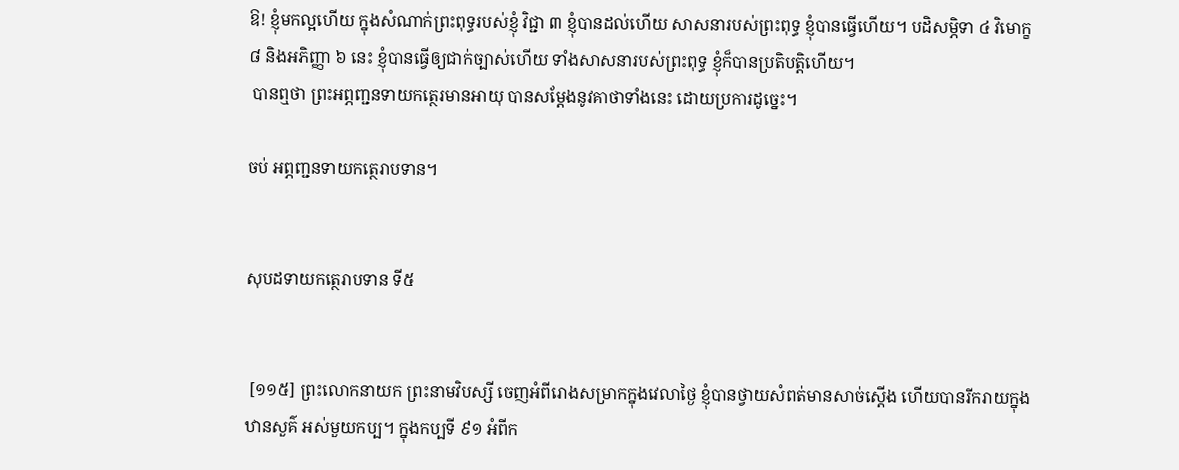ឱ! ខ្ញុំមកល្អហើយ ក្នុងសំណាក់ព្រះពុទ្ធរបស់ខ្ញុំ វិជ្ជា ៣ ខ្ញុំបានដល់ហើយ សាសនារបស់ព្រះពុទ្ធ ខ្ញុំបានធ្វើហើយ។ បដិសម្ភិទា ៤ វិមោក្ខ ៨ និងអភិញ្ញា ៦ នេះ ខ្ញុំបានធ្វើឲ្យជាក់ច្បាស់ហើយ ទាំងសាសនារបស់ព្រះពុទ្ធ ខ្ញុំក៏បានប្រតិបត្តិហើយ។
 បានឮថា ព្រះអព្ភញ្ជនទាយកត្ថេរមានអាយុ បានសម្តែងនូវគាថាទាំងនេះ ដោយប្រការដូច្នេះ។

ចប់ អព្ភញ្ជនទាយកត្ថេរាបទាន។


សុបដទាយកត្ថេរាបទាន ទី៥


 [១១៥] ព្រះលោកនាយក ព្រះនាមវិបស្សី ចេញអំពីរោងសម្រាកក្នុងវេលាថ្ងៃ ខ្ញុំបានថ្វាយសំពត់មានសាច់ស្តើង ហើយបានរីករាយក្នុងឋានសួគ៌ អស់មួយកប្ប។ ក្នុងកប្បទី ៩១ អំពីក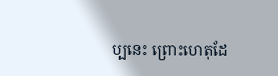ប្បនេះ ព្រោះហេតុដែ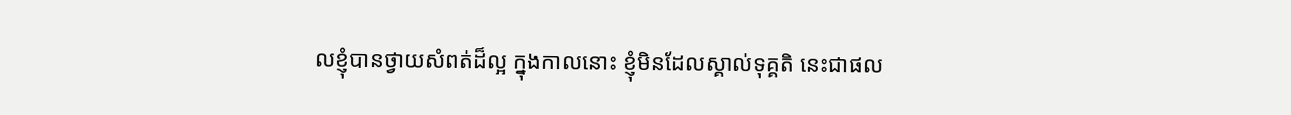លខ្ញុំបានថ្វាយសំពត់ដ៏ល្អ ក្នុងកាលនោះ ខ្ញុំមិនដែលស្គាល់ទុគ្គតិ នេះជាផល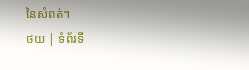នៃសំពត់។
ថយ | ទំព័រទី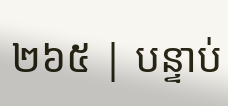២៦៥ | បន្ទាប់